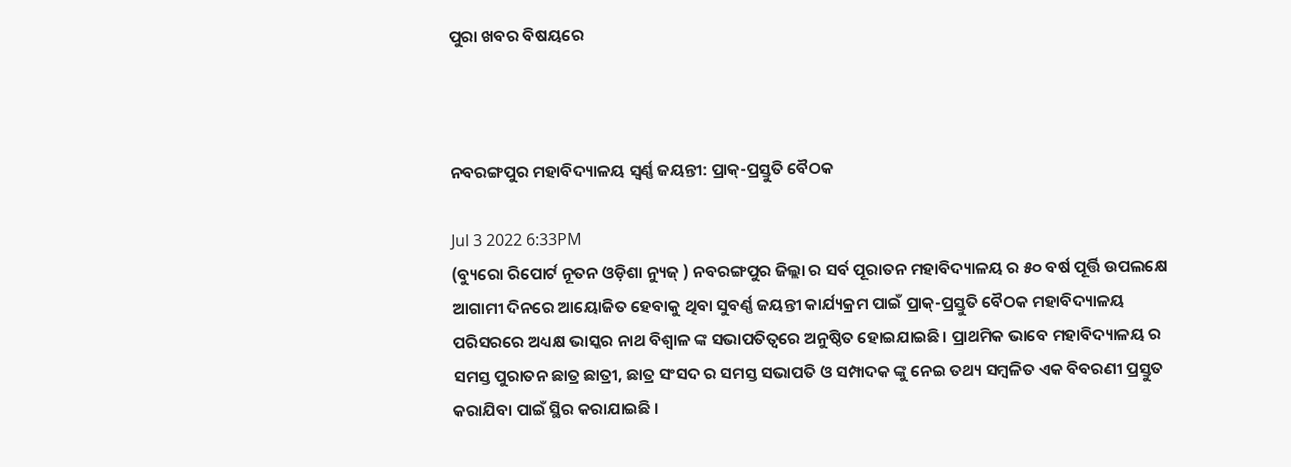ପୁରା ଖବର ବିଷୟରେ



ନବରଙ୍ଗପୁର ମହାବିଦ୍ୟାଳୟ ସ୍ୱର୍ଣ୍ଣ ଜୟନ୍ତୀ: ପ୍ରାକ୍-ପ୍ରସ୍ତୁତି ବୈଠକ

Jul 3 2022 6:33PM
(ବ୍ୟୁରୋ ରିପୋର୍ଟ ନୂତନ ଓଡ଼ିଶା ନ୍ୟୁଜ୍ ) ନବରଙ୍ଗପୁର ଜିଲ୍ଲା ର ସର୍ବ ପୂରାତନ ମହାବିଦ୍ୟାଳୟ ର ୫୦ ବର୍ଷ ପୂର୍ତ୍ତି ଉପଲକ୍ଷେ ଆଗାମୀ ଦିନରେ ଆୟୋଜିତ ହେବାକୁ ଥିବା ସୁବର୍ଣ୍ଣ ଜୟନ୍ତୀ କାର୍ଯ୍ୟକ୍ରମ ପାଇଁ ପ୍ରାକ୍-ପ୍ରସ୍ତୁତି ବୈଠକ ମହାବିଦ୍ୟାଳୟ ପରିସରରେ ଅଧ୍ୟକ୍ଷ ଭାସ୍କର ନାଥ ବିଶ୍ୱାଳ ଙ୍କ ସଭାପତିତ୍ବରେ ଅନୁଷ୍ଠିତ ହୋଇଯାଇଛି। ପ୍ରାଥମିକ ଭାବେ ମହାବିଦ୍ୟାଳୟ ର ସମସ୍ତ ପୁରାତନ ଛାତ୍ର ଛାତ୍ରୀ, ଛାତ୍ର ସଂସଦ ର ସମସ୍ତ ସଭାପତି ଓ ସମ୍ପାଦକ ଙ୍କୁ ନେଇ ତଥ୍ୟ ସମ୍ବଳିତ ଏକ ବିବରଣୀ ପ୍ରସ୍ତୁତ କରାଯିବା ପାଇଁ ସ୍ଥିର କରାଯାଇଛି ।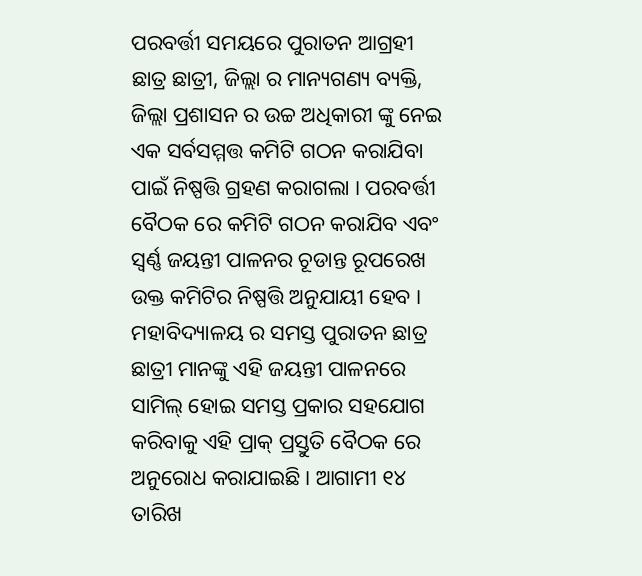ପରବର୍ତ୍ତୀ ସମୟରେ ପୁରାତନ ଆଗ୍ରହୀ ଛାତ୍ର ଛାତ୍ରୀ, ଜିଲ୍ଲା ର ମାନ୍ୟଗଣ୍ୟ ବ୍ୟକ୍ତି, ଜିଲ୍ଲା ପ୍ରଶାସନ ର ଉଚ୍ଚ ଅଧିକାରୀ ଙ୍କୁ ନେଇ ଏକ ସର୍ବସମ୍ମତ୍ତ କମିଟି ଗଠନ କରାଯିବା ପାଇଁ ନିଷ୍ପତ୍ତି ଗ୍ରହଣ କରାଗଲା । ପରବର୍ତ୍ତୀ ବୈଠକ ରେ କମିଟି ଗଠନ କରାଯିବ ଏବଂ ସ୍ୱର୍ଣ୍ଣ ଜୟନ୍ତୀ ପାଳନର ଚୂଡାନ୍ତ ରୂପରେଖ ଉକ୍ତ କମିଟିର ନିଷ୍ପତ୍ତି ଅନୁଯାୟୀ ହେବ । ମହାବିଦ୍ୟାଳୟ ର ସମସ୍ତ ପୁରାତନ ଛାତ୍ର ଛାତ୍ରୀ ମାନଙ୍କୁ ଏହି ଜୟନ୍ତୀ ପାଳନରେ ସାମିଲ୍ ହୋଇ ସମସ୍ତ ପ୍ରକାର ସହଯୋଗ କରିବାକୁ ଏହି ପ୍ରାକ୍ ପ୍ରସ୍ତୁତି ବୈଠକ ରେ ଅନୁରୋଧ କରାଯାଇଛି । ଆଗାମୀ ୧୪ ତାରିଖ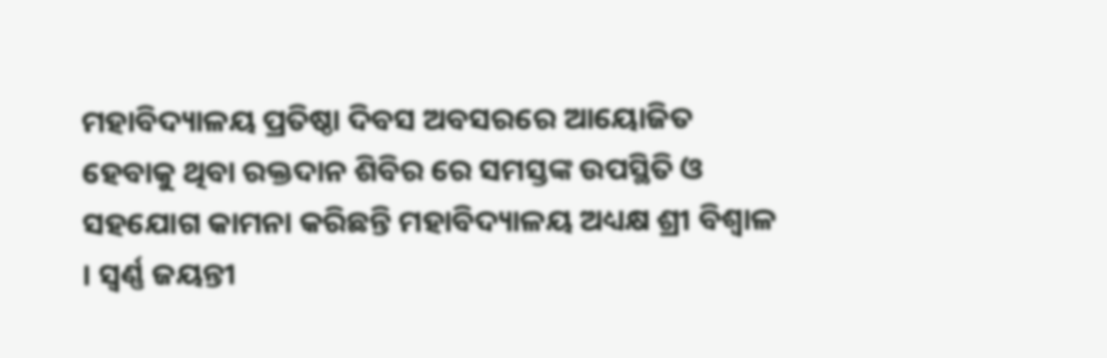ମହାବିଦ୍ୟାଳୟ ପ୍ରତିଷ୍ଠା ଦିବସ ଅବସରରେ ଆୟୋଜିତ ହେବାକୁ ଥିବା ରକ୍ତଦାନ ଶିବିର ରେ ସମସ୍ତଙ୍କ ଉପସ୍ଥିତି ଓ ସହଯୋଗ କାମନା କରିଛନ୍ତି ମହାବିଦ୍ୟାଳୟ ଅଧ୍ୟକ୍ଷ ଶ୍ରୀ ବିଶ୍ୱାଳ । ସ୍ୱର୍ଣ୍ଣ ଜୟନ୍ତୀ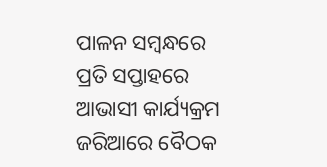ପାଳନ ସମ୍ବନ୍ଧରେ ପ୍ରତି ସପ୍ତାହରେ ଆଭାସୀ କାର୍ଯ୍ୟକ୍ରମ ଜରିଆରେ ବୈଠକ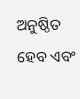ଅନୁଷ୍ଠିତ ହେବ ଏବଂ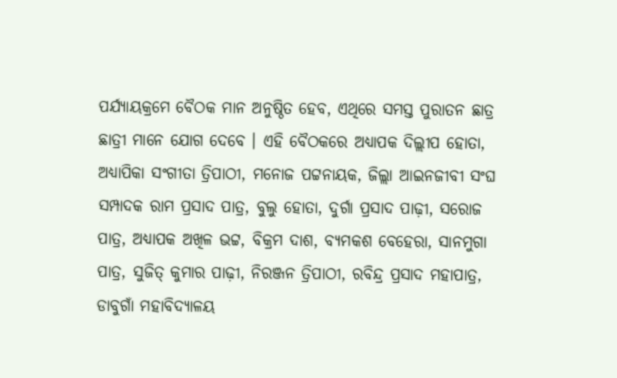ପର୍ଯ୍ୟାୟକ୍ରମେ ବୈଠକ ମାନ ଅନୁଷ୍ଠିତ ହେବ, ଏଥିରେ ସମସ୍ତ ପୁରାତନ ଛାତ୍ର ଛାତ୍ରୀ ମାନେ ଯୋଗ ଦେବେ । ଏହି ବୈଠକରେ ଅଧ୍ୟାପକ ଦିଲ୍ଲୀପ ହୋତା, ଅଧ୍ୟାପିକା ସଂଗୀତା ତ୍ରିପାଠୀ, ମନୋଜ ପଟ୍ଟନାୟକ, ଜିଲ୍ଲା ଆଇନଜୀବୀ ସଂଘ ସମ୍ପାଦକ ରାମ ପ୍ରସାଦ ପାତ୍ର, ବୁଲୁ ହୋତା, ଦୁର୍ଗା ପ୍ରସାଦ ପାଢ଼ୀ, ସରୋଜ ପାତ୍ର, ଅଧ୍ୟାପକ ଅଖିଳ ଭଟ୍ଟ, ବିକ୍ରମ ଦାଶ, ବ୍ୟମକଶ ବେହେରା, ସାନମୁଗା ପାତ୍ର, ସୁଜିତ୍ କୁମାର ପାଢ଼ୀ, ନିରଞ୍ଜନ ତ୍ରିପାଠୀ, ରବିନ୍ଦ୍ର ପ୍ରସାଦ ମହାପାତ୍ର, ଡାବୁଗାଁ ମହାବିଦ୍ୟାଳୟ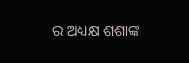ର ଅଧ୍ୟକ୍ଷ ଶଶାଙ୍କ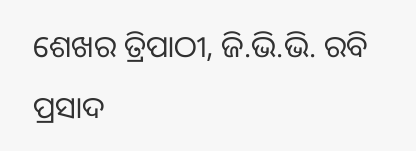ଶେଖର ତ୍ରିପାଠୀ, ଜି.ଭି.ଭି. ରବି ପ୍ରସାଦ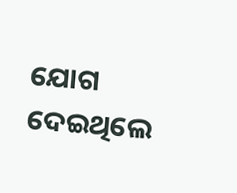ଯୋଗ ଦେଇଥିଲେ